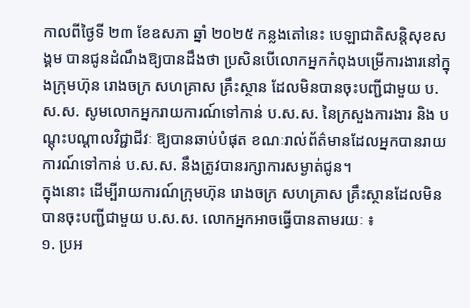កាលពីថ្ងៃទី ២៣ ខែឧសភា ឆ្នាំ ២០២៥ កន្លងតៅនេះ បេឡាជាតិសន្តិសុខសង្គម បានជូនដំណឹងឱ្យបានដឹងថា ប្រសិនបើលោកអ្នកកំពុងបម្រើការងារនៅក្នុងក្រុមហ៊ុន រោងចក្រ សហគ្រាស គ្រឹះស្ថាន ដែលមិនបានចុះបញ្ជីជាមួយ ប.ស.ស. សូមលោកអ្នករាយការណ៍ទៅកាន់ ប.ស.ស. នៃក្រសួងការងារ និង បណ្ដុះបណ្ដាលវិជ្ជាជីវៈ ឱ្យបានឆាប់បំផុត ខណៈរាល់ព័ត៌មានដែលអ្នកបានរាយការណ៍ទៅកាន់ ប.ស.ស. នឹងត្រូវបានរក្សាការសម្ងាត់ជូន។
ក្នុងនោះ ដើម្បីរាយការណ៍ក្រុមហ៊ុន រោងចក្រ សហគ្រាស គ្រឹះស្ថានដែលមិនបានចុះបញ្ជីជាមួយ ប.ស.ស. លោកអ្នកអាចធ្វើបានតាមរយៈ ៖
១. ប្រអ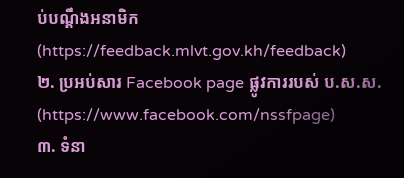ប់បណ្ដឹងអនាមិក (https://feedback.mlvt.gov.kh/feedback)
២. ប្រអប់សារ Facebook page ផ្លូវការរបស់ ប.ស.ស. (https://www.facebook.com/nssfpage)
៣. ទំនា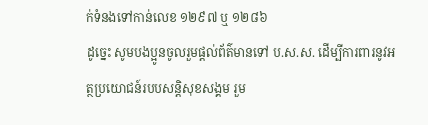ក់ទំនងទៅកាន់លេខ ១២៩៧ ឬ ១២៨៦
ដូច្នេះ សូមបងប្អូនចូលរួមផ្ដល់ព័ត៌មានទៅ ប.ស.ស. ដើម្បីការពារនូវអត្ថប្រយោជន៍របបសន្ដិសុខសង្គម រួម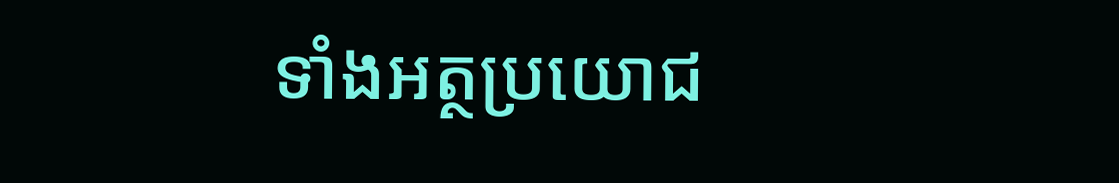ទាំងអត្ថប្រយោជ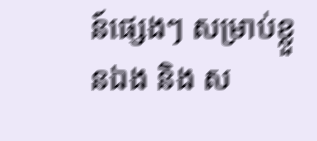ន៍ផ្សេងៗ សម្រាប់ខ្លួនឯង និង ស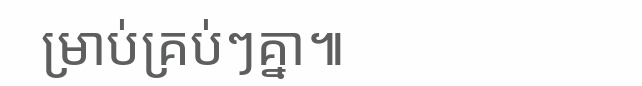ម្រាប់គ្រប់ៗគ្នា៕